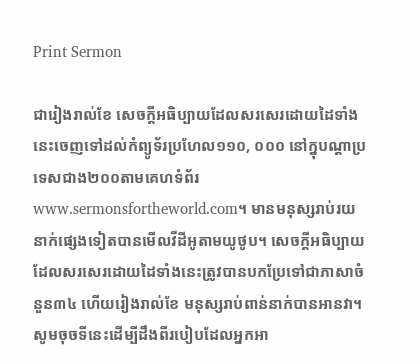Print Sermon

ជារៀងរាល់ខែ សេចក្ដីអធិប្បាយដែលសរសេរដោយដៃទាំងនេះចេញទៅដល់កំព្យូទ័រប្រហែល១១០, ០០០ នៅក្នុបណ្ដាប្រទេសជាង២០០តាមគេហទំព័រwww.sermonsfortheworld.com។ មានមនុស្សរាប់រយនាក់ផ្សេងទៀតបានមើលវីដីអូតាមយូថូប។ សេចក្ដីអធិប្បាយដែលសរសេរដោយដៃទាំងនេះត្រូវបានបកប្រែទៅជាភាសាចំនួន៣៤ ហើយរៀងរាល់ខែ មនុស្សរាប់ពាន់នាក់បានអានវា។ សូមចុចទីនេះដើម្បីដឹងពីរបៀបដែលអ្នកអា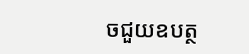ចជួយឧបត្ថ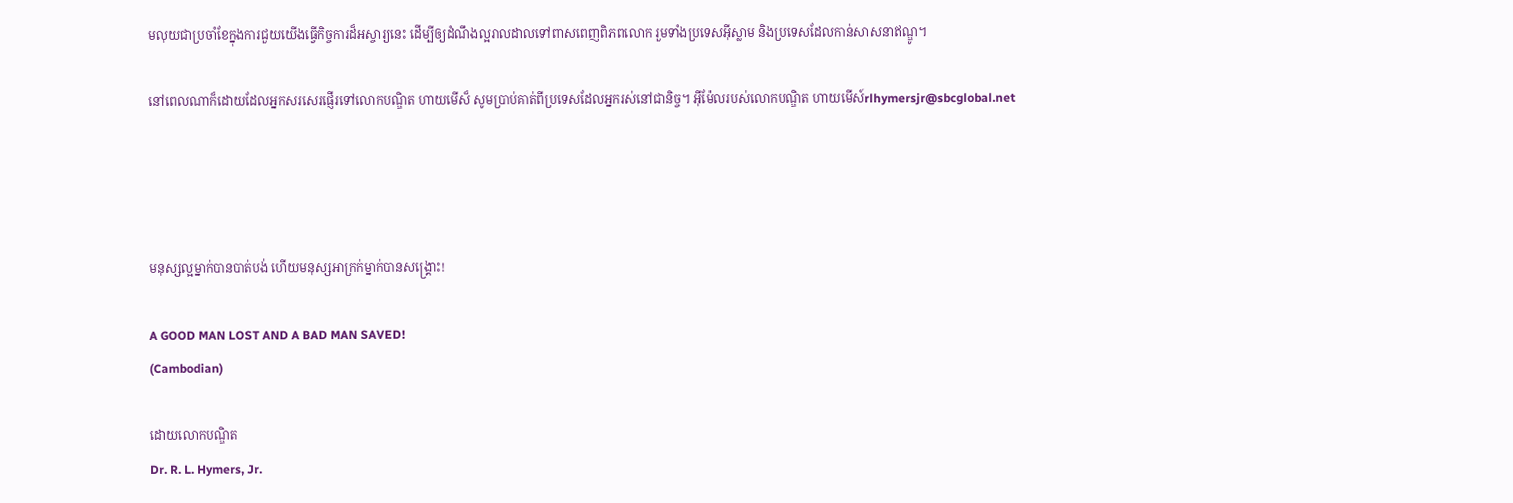មលុយជាប្រចាំខែក្នុងការជួយយើងធ្វើកិច្ចការដ៏អស្ចារ្យនេះ ដើម្បីឲ្យដំណឹងល្អរាលដាលទៅពាសពេញពិភពលោក រួមទាំងប្រទេសអ៊ីស្លាម និងប្រទេសដែលកាន់សាសនាឥណ្ឌូ។

នៅពេលណាក៏ដោយដែលអ្នកសរសេរផ្ញើរទៅលោកបណ្ឌិត ហាយមើស៏ សូមប្រាប់គាត់ពីប្រទេសដែលអ្នករស់នៅជានិច្ច។ អ៊ីម៉ែលរបស់លោកបណ្ឌិត ហាយមើស៍rlhymersjr@sbcglobal.net




មនុស្សល្អម្នាក់បានបាត់បង់ ហើយមនុស្សអាក្រក់ម្នាក់បានសង្រ្គោះ!

A GOOD MAN LOST AND A BAD MAN SAVED!
(Cambodian)

ដោយលោកបណ្ឌិត
Dr. R. L. Hymers, Jr.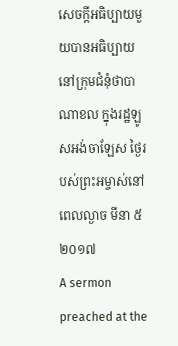សេចក្ដីអធិប្បាយមួយបានអធិប្បាយនៅក្រុមជំនុំថាបាណាខល ក្នុងរដ្ឋឡូសអង់ចាឡែស ថ្ងៃរបស់ព្រះអម្ចាស់នៅពេលល្ងាច មីនា ៥ ២០១៧
A sermon preached at the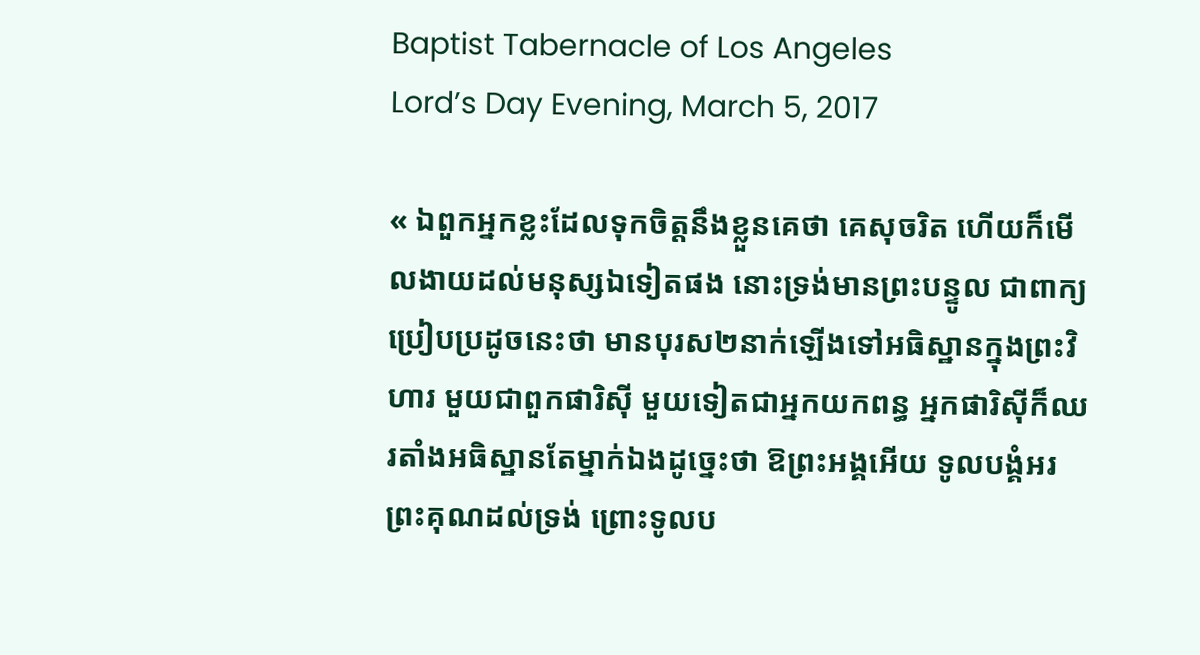Baptist Tabernacle of Los Angeles
Lord’s Day Evening, March 5, 2017

« ឯពួកអ្នកខ្លះដែលទុកចិត្តនឹងខ្លួនគេថា គេសុចរិត ហើយក៏មើលងាយដល់មនុស្សឯទៀតផង នោះទ្រង់មានព្រះបន្ទូល ជាពាក្យប្រៀបប្រដូចនេះថា មានបុរស២នាក់ឡើងទៅអធិស្ឋានក្នុងព្រះវិហារ មួយជាពួកផារិស៊ី មួយទៀតជាអ្នកយកពន្ធ អ្នកផារិស៊ីក៏ឈរតាំងអធិស្ឋានតែម្នាក់ឯងដូច្នេះថា ឱព្រះអង្គអើយ ទូលបង្គំអរព្រះគុណដល់ទ្រង់ ព្រោះទូលប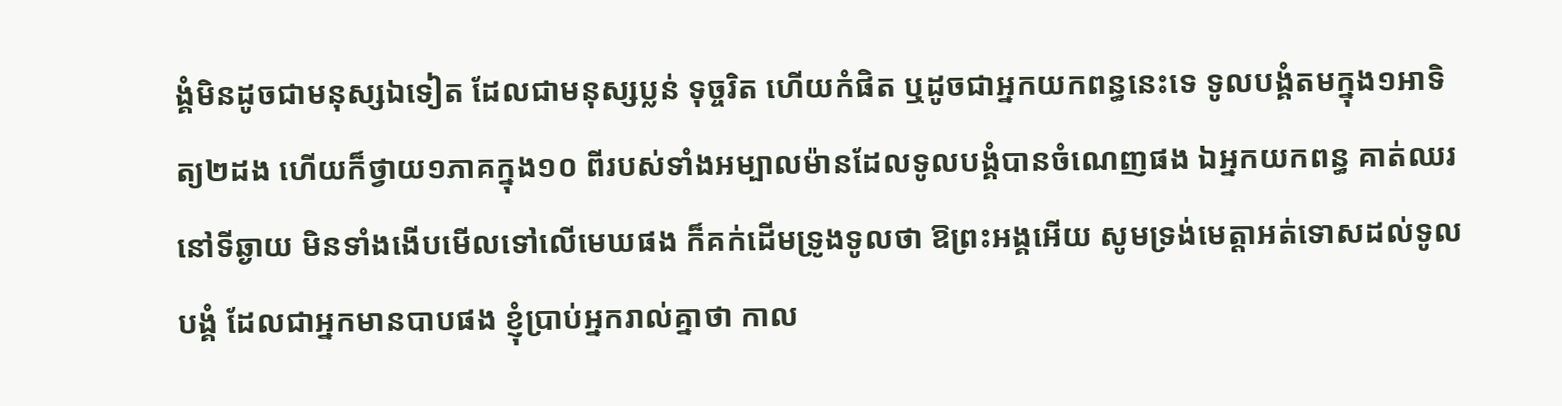ង្គំមិនដូចជាមនុស្សឯទៀត ដែលជាមនុស្សប្លន់ ទុច្ចរិត ហើយកំផិត ឬដូចជាអ្នកយកពន្ធនេះទេ ទូលបង្គំតមក្នុង១អាទិត្យ២ដង ហើយក៏ថ្វាយ១ភាគក្នុង១០ ពីរបស់ទាំងអម្បាលម៉ានដែលទូលបង្គំបានចំណេញផង ឯអ្នកយកពន្ធ គាត់ឈរនៅទីឆ្ងាយ មិនទាំងងើបមើលទៅលើមេឃផង ក៏គក់ដើមទ្រូងទូលថា ឱព្រះអង្គអើយ សូមទ្រង់មេត្តាអត់ទោសដល់ទូលបង្គំ ដែលជាអ្នកមានបាបផង ខ្ញុំប្រាប់អ្នករាល់គ្នាថា កាល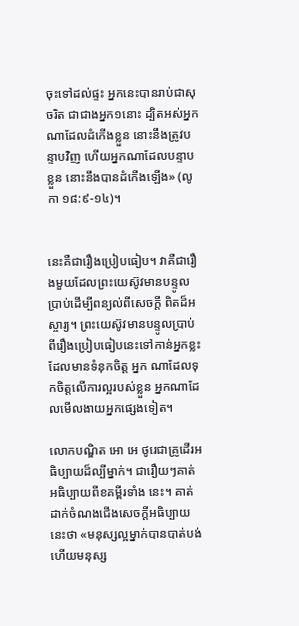ចុះទៅដល់ផ្ទះ អ្នកនេះបានរាប់ជាសុចរិត ជាជាងអ្នក១នោះ ដ្បិតអស់អ្នកណាដែលដំកើងខ្លួន នោះនឹងត្រូវបន្ទាបវិញ ហើយអ្នកណាដែលបន្ទាបខ្លួន នោះនឹងបានដំកើងឡើង» (លូកា ១៨:៩-១៤)។


នេះគឺជារឿងប្រៀបធៀប។ វាគឺជារឿងមួយដែលព្រះយេស៊ូវមានបន្ទូលប្រាប់ដើម្បីពន្យល់ពីសេចក្ដី ពិតដ៏អស្ចារ្យ។ ព្រះយេស៊ូវមានបន្ទូលប្រាប់ពីរឿងប្រៀបធៀបនេះទៅកាន់អ្នកខ្លះដែលមានទំនុកចិត្ដ អ្នក ណាដែលទុកចិត្ដលើការល្អរបស់ខ្លួន អ្នកណាដែលមើលងាយអ្នកផ្សេងទៀត។

លោកបណ្ឌិត អោ អេ ថូរេជាគ្រូដើរអធិប្បាយដ៏ល្បីម្នាក់។ ជារឿយៗគាត់អធិប្បាយពីខគម្ពីរទាំង នេះ។ គាត់ដាក់ចំណងជើងសេចក្ដីអធិប្បាយនេះថា «មនុស្សល្អម្នាក់បានបាត់បង់ ហើយមនុស្ស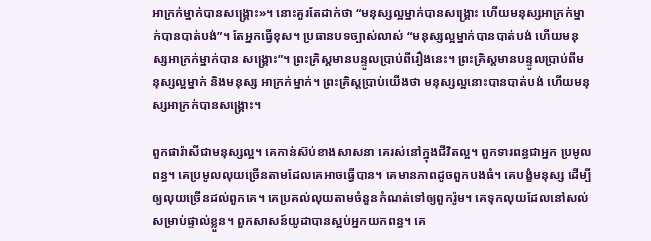អាក្រក់ម្នាក់បានសង្រ្គោះ»។ នោះគួរតែដាក់ថា “មនុស្សល្អម្នាក់បានសង្រ្គោះ ហើយមនុស្សអាក្រក់ម្នាក់បានបាត់បង់”។ តែអ្នកធ្វើខុស។ ប្រធានបទច្បាស់លាស់ “មនុស្សល្អម្នាក់បានបាត់បង់ ហើយមនុស្សអាក្រក់ម្នាក់បាន សង្រ្គោះ”។ ព្រះគ្រិស្ដមានបន្ទូលប្រាប់ពីរឿងនេះ។ ព្រះគ្រិស្ដមានបន្ទូលប្រាប់ពីមនុស្សល្អម្នាក់ និងមនុស្ស អាក្រក់ម្នាក់។ ព្រះគ្រិស្ដប្រាប់យើងថា មនុស្សល្អនោះបានបាត់បង់ ហើយមនុស្សអាក្រក់បានសង្រ្គោះ។

ពួកផារ៉ាសីជាមនុស្សល្អ។ គេកាន់ស៊ប់ខាងសាសនា គេរស់នៅក្នុងជីវិតល្អ។ ពួកទារពន្ធជាអ្នក ប្រមូលពន្ធ។ គេប្រមូលលុយច្រើនតាមដែលគេអាចធ្វើបាន។ គេមានភាពដូចពួកបងធំ។ គេបង្ខំមនុស្ស ដើម្បីឲ្យលុយច្រើនដល់ពួកគេ។ គេប្រគល់លុយតាមចំនួនកំណត់ទៅឲ្យពួករ៉ូម។ គេទុកលុយដែលនៅសល់ សម្រាប់ផ្ទាល់ខ្លួន។ ពួកសាសន៍យូដាបានស្អប់អ្នកយកពន្ធ។ គេ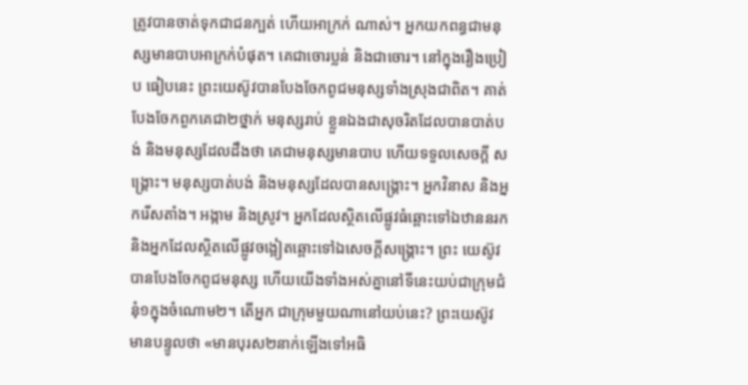ត្រូវបានចាត់ទុកជាជនក្បត់ ហើយអាក្រក់ ណាស់។ អ្នកយកពន្ធជាមនុស្សមានបាបអាក្រក់បំផុត។ គេជាចោរប្លន់ និងជាចោរ។ នៅក្នុងរឿងប្រៀប ធៀបនេះ ព្រះយេស៊ូវបានបែងចែកពូជមនុស្សទាំងស្រុងជាពិត។ គាត់បែងចែកពួកគេជា២ថ្នាក់ មនុស្សរាប់ ខ្លួនឯងជាសុចរិតដែលបានបាត់បង់ និងមនុស្សដែលដឹងថា គេជាមនុស្សមានបាប ហើយទទួលសេចក្ដី សង្រ្គោះ។ មនុស្សបាត់បង់ និងមនុស្សដែលបានសង្រ្គោះ។ អ្នកវិនាស និងអ្នករើសតាំង។ អង្កាម និងស្រូវ។ អ្នកដែលស្ថិតលើផ្លូវធំឆ្ពោះទៅឯឋាននរក និងអ្នកដែលស្ថិតលើផ្លូវចង្អៀតឆ្ពោះទៅឯសេចក្ដីសង្រ្គោះ។ ព្រះ យេស៊ូវបានបែងចែកពូជមនុស្ស ហើយយើងទាំងអស់គ្នានៅទីនេះយប់ជាក្រុមជំនុំ១ក្នុងចំណោម២។ តើអ្នក ជាក្រុមមួយណានៅយប់នេះ? ព្រះយេស៊ូវមានបន្ទូលថា «មានបុរស២នាក់ឡើងទៅអធិ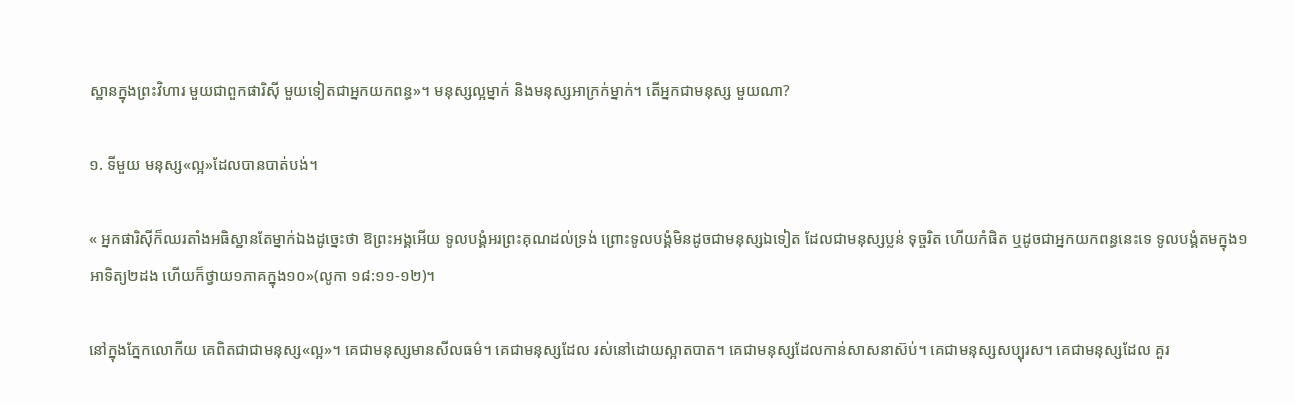ស្ឋានក្នុងព្រះវិហារ មួយជាពួកផារិស៊ី មួយទៀតជាអ្នកយកពន្ធ»។ មនុស្សល្អម្នាក់ និងមនុស្សអាក្រក់ម្នាក់។ តើអ្នកជាមនុស្ស មួយណា?

១. ទីមួយ មនុស្ស«ល្អ»ដែលបានបាត់បង់។

« អ្នកផារិស៊ីក៏ឈរតាំងអធិស្ឋានតែម្នាក់ឯងដូច្នេះថា ឱព្រះអង្គអើយ ទូលបង្គំអរព្រះគុណដល់ទ្រង់ ព្រោះទូលបង្គំមិនដូចជាមនុស្សឯទៀត ដែលជាមនុស្សប្លន់ ទុច្ចរិត ហើយកំផិត ឬដូចជាអ្នកយកពន្ធនេះទេ ទូលបង្គំតមក្នុង១អាទិត្យ២ដង ហើយក៏ថ្វាយ១ភាគក្នុង១០»(លូកា ១៨:១១-១២)។

នៅក្នុងភ្នែកលោកីយ គេពិតជាជាមនុស្ស«ល្អ»។ គេជាមនុស្សមានសីលធម៌។ គេជាមនុស្សដែល រស់នៅដោយស្អាតបាត។ គេជាមនុស្សដែលកាន់សាសនាស៊ប់។ គេជាមនុស្សសប្បុរស។ គេជាមនុស្សដែល គួរ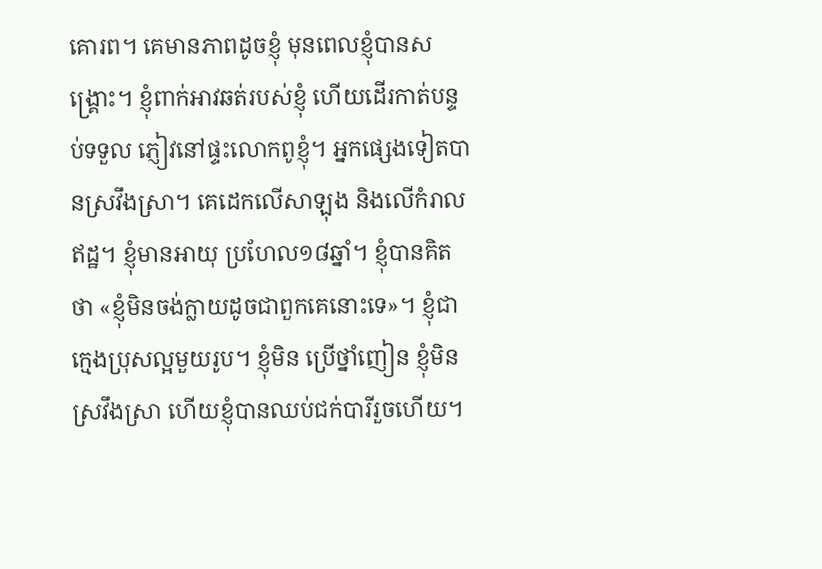គោរព។ គេមានភាពដូចខ្ញុំ មុនពេលខ្ញុំបានសង្រ្គោះ។ ខ្ញុំពាក់អាវឆត់របស់ខ្ញុំ ហើយដើរកាត់បន្ទប់ទទួល ភ្ញៀវនៅផ្ទះលោកពូខ្ញុំ។ អ្នកផ្សេងទៀតបានស្រវឹងស្រា។ គេដេកលើសាឡុង និងលើកំរាលឥដ្ឋ។ ខ្ញុំមានអាយុ ប្រហែល១៨ឆ្នាំ។ ខ្ញុំបានគិតថា «ខ្ញុំមិនចង់ក្លាយដូចជាពួកគេនោះទេ»។ ខ្ញុំជាក្មេងប្រុសល្អមួយរូប។ ខ្ញុំមិន ប្រើថ្នាំញៀន ខ្ញុំមិនស្រវឹងស្រា ហើយខ្ញុំបានឈប់ជក់បារីរួចហើយ។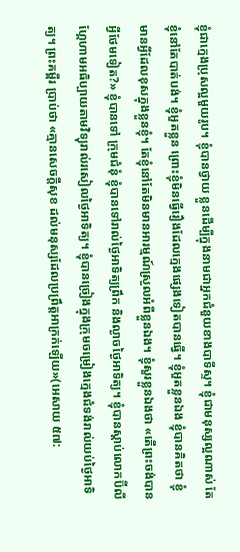ខ្ញុំជាក្មេងប្រុសល្អមួយរូប។ ខ្ញុំបានថ្វាយ ខ្លួនដើម្បីក្នុងនាមជាអ្នកជំនួយខាងបាទីស្ទ។ ខ្ញុំជាមនុស្សល្អណាស់ តែខ្ញុំនៅតែបាត់បង់។ ខ្ញុំអួតខ្លួន ព្រោះខ្ញុំមិនធ្វើរឿងដែលក្មេងផ្សេងទៀតបានធ្វើ។ ខ្ញុំអួតខ្លួនឯង ខ្ញុំបានគិតថា ខ្ញុំមានអ្វីដែលខុសក្នុងខ្លួនខ្ញុំ។ តែខ្ញុំនៅតែមិនមានអារម្មណ៍ស្រួលអំពីខ្លួនឯង។ ខ្ញុំសួរខ្លួនឯងថា «តើព្រះចង់បានអ្វីថែមទៀត?» ខ្ញុំបានទៅ ក្រុមជំនុំ ខ្ញុំបានទៅរាល់ថ្ងៃអាទិត្យព្រឹក និងល្ងាចថ្ងៃអាទិត្យ។ ខ្ញុំបានស្ដាប់លោកប៊ីលី ហ្គែហាមអធិប្បាយតាមវិទ្យុរាល់រសៀលថ្ងៃអាទិត្យ។ ខ្ញុំបានច្រៀងក្នុងក្រុមចម្រៀងក្មេងជំទង់រាល់យប់ថ្ងៃអាទិត្យ។ ព្រះគម្ពីរ ប្រាប់ថា «គ្មានសេចក្តីសុខ ដល់មនុស្សដែលប្រព្រឹត្តអាក្រក់ឡើយ»(អេសាយ ៥៧: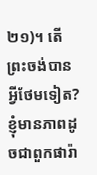២១)។ តើព្រះចង់បាន អ្វីថែមទៀត? ខ្ញុំមានភាពដូចជាពួកផារ៉ា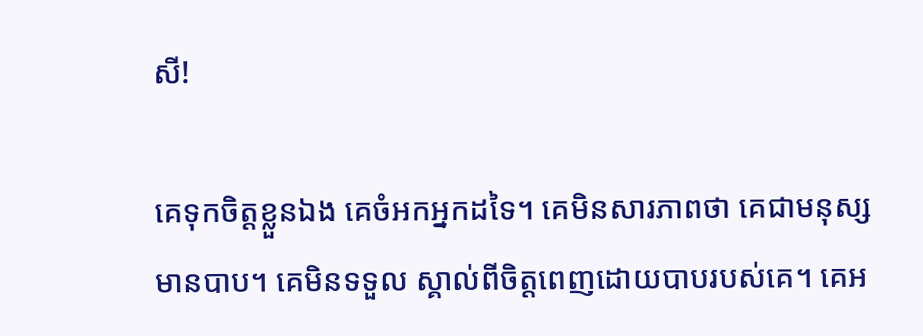សី!

គេទុកចិត្ដខ្លួនឯង គេចំអកអ្នកដទៃ។ គេមិនសារភាពថា គេជាមនុស្សមានបាប។ គេមិនទទួល ស្គាល់ពីចិត្ដពេញដោយបាបរបស់គេ។ គេអ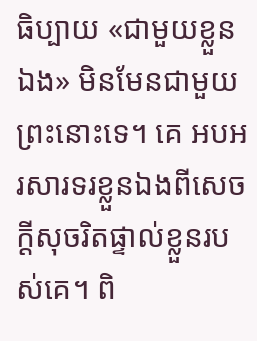ធិប្បាយ «ជាមួយខ្លួនឯង» មិនមែនជាមួយព្រះនោះទេ។ គេ អបអរសារទរខ្លួនឯងពីសេចក្ដីសុចរិតផ្ទាល់ខ្លួនរបស់គេ។ ពិ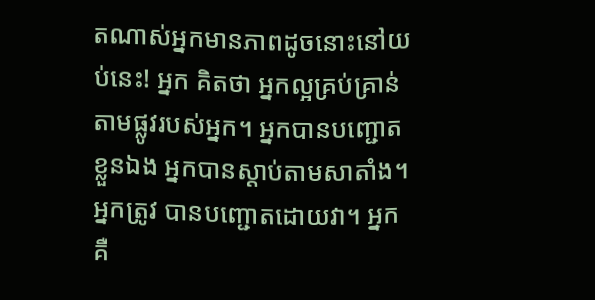តណាស់អ្នកមានភាពដូចនោះនៅយប់នេះ! អ្នក គិតថា អ្នកល្អគ្រប់គ្រាន់តាមផ្លូវរបស់អ្នក។ អ្នកបានបញ្ជោតខ្លួនឯង អ្នកបានស្ដាប់តាមសាតាំង។ អ្នកត្រូវ បានបញ្ជោតដោយវា។ អ្នកគឺ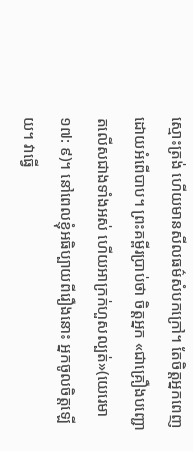ស្មោះត្រង់ ហើយមានសីលធម៌សំបកក្រៅ។ តែចិត្ដអ្នកពេញដោយអំពើបាប។ ព្រះគម្ពីរប្រាប់ថា ចិត្ដអ្នក «ជាគ្រឿងបញ្ជោតលើសជាងទាំងអស់ ហើយអាក្រក់ហួសល្បត់»(យេរេមា ១៧: ៩)។ នៅពេលខ្ញុំអធិប្បាយពីរឿងនោះ អ្នកចូលចិត្ដឡើយ។ វាធ្វើ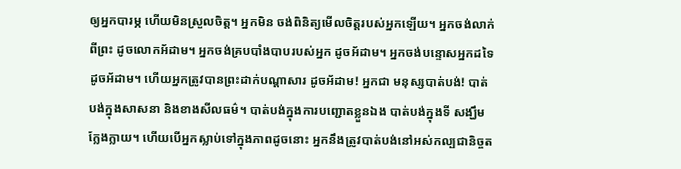ឲ្យអ្នកបារម្ភ ហើយមិនស្រួលចិត្ដ។ អ្នកមិន ចង់ពិនិត្យមើលចិត្ដរបស់អ្នកឡើយ។ អ្នកចង់លាក់ពីព្រះ ដូចលោកអ័ដាម។ អ្នកចង់គ្របបាំងបាបរបស់អ្នក ដូចអ័ដាម។ អ្នកចង់បន្ទោសអ្នកដទៃដូចអ័ដាម។ ហើយអ្នកត្រូវបានព្រះដាក់បណ្ដាសារ ដូចអ័ដាម! អ្នកជា មនុស្សបាត់បង់! បាត់បង់ក្នុងសាសនា និងខាងសីលធម៌។ បាត់បង់ក្នុងការបញ្ជោតខ្លួនឯង បាត់បង់ក្នុងទី សង្ឃឹមក្លែងក្លាយ។ ហើយបើអ្នកស្លាប់ទៅក្នុងភាពដូចនោះ អ្នកនឹងត្រូវបាត់បង់នៅអស់កល្បជានិច្ចត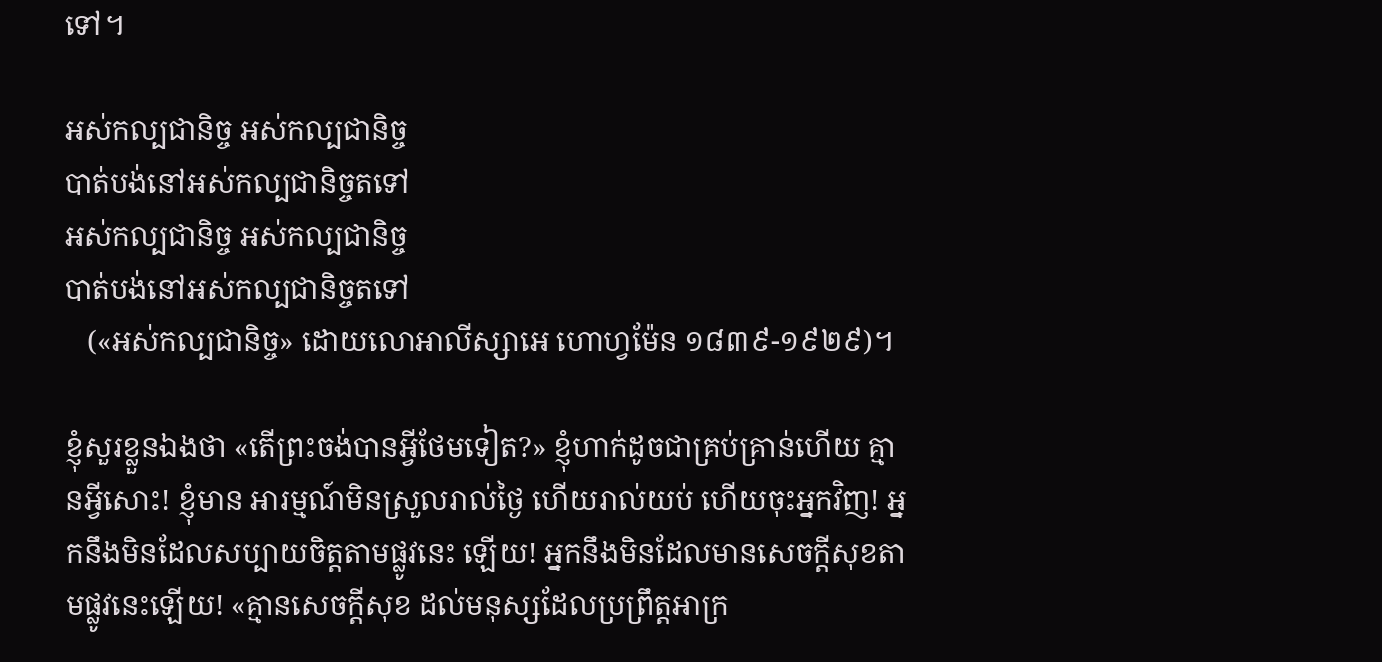ទៅ។

អស់កល្បជានិច្ច អស់កល្បជានិច្ច
បាត់បង់នៅអស់កល្បជានិច្ចតទៅ
អស់កល្បជានិច្ច អស់កល្បជានិច្ច
បាត់បង់នៅអស់កល្បជានិច្ចតទៅ
   («អស់កល្បជានិច្ច» ដោយលោអាលីស្សាអេ ហោហ្វម៉ែន ១៨៣៩-១៩២៩)។

ខ្ញុំសួរខ្លួនឯងថា «តើព្រះចង់បានអ្វីថែមទៀត?» ខ្ញុំហាក់ដូចជាគ្រប់គ្រាន់ហើយ គ្មានអ្វីសោះ! ខ្ញុំមាន អារម្មណ៍មិនស្រួលរាល់ថ្ងៃ ហើយរាល់យប់ ហើយចុះអ្នកវិញ! អ្នកនឹងមិនដែលសប្បាយចិត្ដតាមផ្លូវនេះ ឡើយ! អ្នកនឹងមិនដែលមានសេចក្ដីសុខតាមផ្លូវនេះឡើយ! «គ្មានសេចក្តីសុខ ដល់មនុស្សដែលប្រព្រឹត្តអាក្រ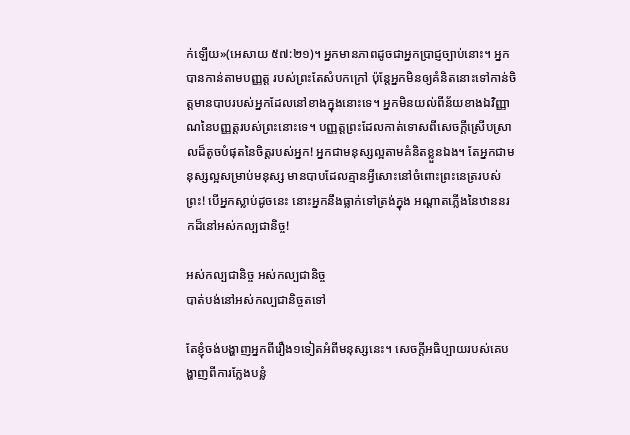ក់ឡើយ»(អេសាយ ៥៧:២១)។ អ្នកមានភាពដូចជាអ្នកប្រាជ្ញច្បាប់នោះ។ អ្នកបានកាន់តាមបញ្ញត្ដ របស់ព្រះតែសំបកក្រៅ ប៉ុន្ដែអ្នកមិនឲ្យគំនិតនោះទៅកាន់ចិត្ដមានបាបរបស់អ្នកដែលនៅខាងក្នុងនោះទេ។ អ្នកមិនយល់ពីន័យខាងឯវិញ្ញាណនៃបញ្ញត្ដរបស់ព្រះនោះទេ។ បញ្ញត្ដព្រះដែលកាត់ទោសពីសេចក្ដីស្រើបស្រាលដ៏តូចបំផុតនៃចិត្ដរបស់អ្នក! អ្នកជាមនុស្សល្អតាមគំនិតខ្លួនឯង។ តែអ្នកជាមនុស្សល្អសម្រាប់មនុស្ស មានបាបដែលគ្មានអ្វីសោះនៅចំពោះព្រះនេត្ររបស់ព្រះ! បើអ្នកស្លាប់ដូចនេះ នោះអ្នកនឹងធ្លាក់ទៅត្រង់ក្នុង អណ្ដាតភ្លើងនៃឋាននរកដ៏នៅអស់កល្បជានិច្ច!

អស់កល្បជានិច្ច អស់កល្បជានិច្ច
បាត់បង់នៅអស់កល្បជានិច្ចតទៅ

តែខ្ញុំចង់បង្ហាញអ្នកពីរឿង១ទៀតអំពីមនុស្សនេះ។ សេចក្ដីអធិប្បាយរបស់គេបង្ហាញពីការក្លែងបន្លំ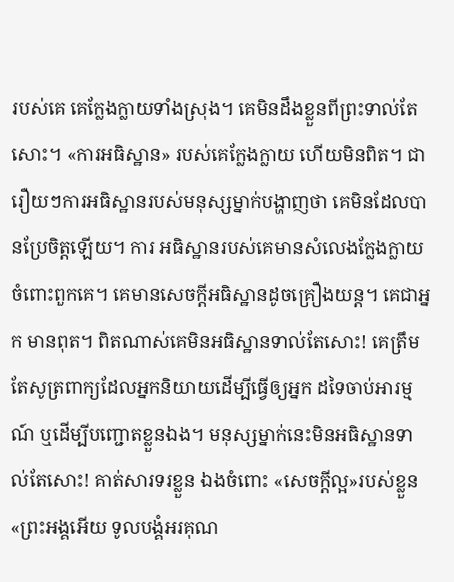របស់គេ គេក្លែងក្លាយទាំងស្រុង។ គេមិនដឹងខ្លួនពីព្រះទាល់តែសោះ។ «ការអធិស្ឋាន» របស់គេក្លែងក្លាយ ហើយមិនពិត។ ជារឿយៗការអធិស្ឋានរបស់មនុស្សម្នាក់បង្ហាញថា គេមិនដែលបានប្រែចិត្ដឡើយ។ ការ អធិស្ឋានរបស់គេមានសំលេងក្លែងក្លាយចំពោះពួកគេ។ គេមានសេចក្ដីអធិស្ឋានដូចគ្រឿងយន្ដ។ គេជាអ្នក មានពុត។ ពិតណាស់គេមិនអធិស្ឋានទាល់តែសោះ! គេត្រឹមតែសូត្រពាក្យដែលអ្នកនិយាយដើម្បីធ្វើឲ្យអ្នក ដទៃចាប់អារម្មណ៍ ឬដើម្បីបញ្ជោតខ្លួនឯង។ មនុស្សម្នាក់នេះមិនអធិស្ឋានទាល់តែសោះ! គាត់សារទរខ្លួន ឯងចំពោះ «សេចក្ដីល្អ»របស់ខ្លួន «ព្រះអង្គអើយ ទូលបង្គំអរគុណ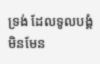ទ្រង់ ដែលទូលបង្គំមិនមែន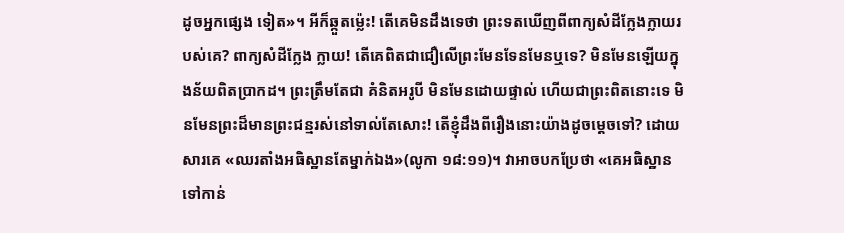ដូចអ្នកផ្សេង ទៀត»។ អីក៏ឆ្កួតម្ល៉េះ! តើគេមិនដឹងទេថា ព្រះទតឃើញពីពាក្យសំដីក្លែងក្លាយរបស់គេ? ពាក្យសំដីក្លែង ក្លាយ! តើគេពិតជាជឿលើព្រះមែនទែនមែនឬទេ? មិនមែនឡើយក្នុងន័យពិតប្រាកដ។ ព្រះត្រឹមតែជា គំនិតអរូបី មិនមែនដោយផ្ទាល់ ហើយជាព្រះពិតនោះទេ មិនមែនព្រះដ៏មានព្រះជន្មរស់នៅទាល់តែសោះ! តើខ្ញុំដឹងពីរឿងនោះយ៉ាងដូចម្ដេចទៅ? ដោយសារគេ «ឈរតាំងអធិស្ឋានតែម្នាក់ឯង»(លូកា ១៨:១១)។ វាអាចបកប្រែថា «គេអធិស្ឋានទៅកាន់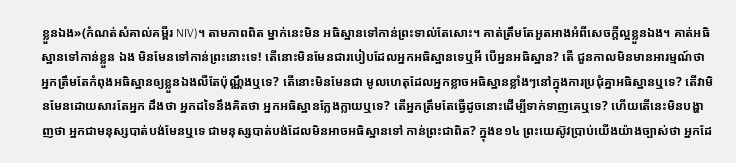ខ្លួនឯង»(កំណត់សំគាល់គម្ពីរ NIV)។ តាមភាពពិត ម្នាក់នេះមិន អធិស្ឋានទៅកាន់ព្រះទាល់តែសោះ។ គាត់ត្រឹមតែអួតអាងអំពីសេចក្ដីល្អខ្លួនឯង។ គាត់អធិស្ឋានទៅកាន់ខ្លួន ឯង មិនមែនទៅកាន់ព្រះនោះទេ! តើនោះមិនមែនជារបៀបដែលអ្នកអធិស្ឋានទេឬអី បើអ្ននអធិស្ឋាន? តើ ជួនកាលមិនមានអារម្មណ៍ថា អ្នកត្រឹមតែកំពុងអធិស្ឋានឲ្យខ្លួនឯងលឺតែប៉ុណ្ណឹងឬទេ? តើនោះមិនមែនជា មូលហេតុដែលអ្នកខ្លាចអធិស្ឋានខ្លាំងៗនៅក្នុងការប្រជុំគ្នាអធិស្ឋានឬទេ? តើវាមិនមែនដោយសារតែអ្នក ដឹងថា អ្នកដទៃនឹងគិតថា អ្នកអធិស្ឋានក្លែងក្លាយឬទេ? តើអ្នកត្រឹមតែធ្វើដូចនោះដើម្បីទាក់ទាញគេឬទេ? ហើយតើនេះមិនបង្ហាញថា អ្នកជាមនុស្សបាត់បង់មែនឬទេ ជាមនុស្សបាត់បង់ដែលមិនអាចអធិស្ឋានទៅ កាន់ព្រះជាពិត? ក្នុងខ១៤ ព្រះយេស៊ូវប្រាប់យើងយ៉ាងច្បាស់ថា អ្នកដែ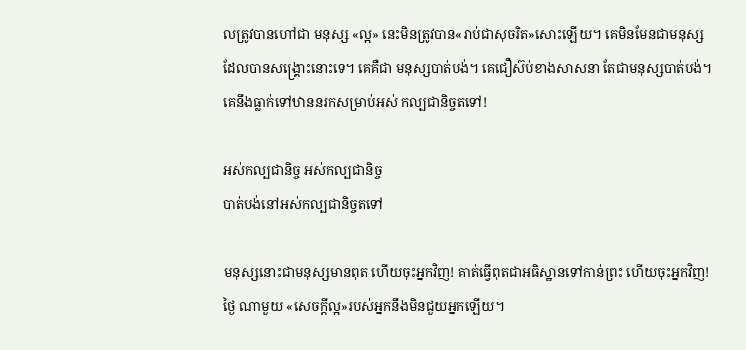លត្រូវបានហៅជា មនុស្ស «ល្អ» នេះមិនត្រូវបាន«រាប់ជាសុចរិត»សោះឡើយ។ គេមិនមែនជាមនុស្សដែលបានសង្រ្គោះនោះទេ។ គេគឺជា មនុស្សបាត់បង់។ គេជឿស៊ប់ខាងសាសនា តែជាមនុស្សបាត់បង់។ គេនឹងធ្លាក់ទៅឋាននរកសម្រាប់អស់ កល្បជានិច្ចតទៅ!

អស់កល្បជានិច្ច អស់កល្បជានិច្ច
បាត់បង់នៅអស់កល្បជានិច្ចតទៅ

មនុស្សនោះជាមនុស្សមានពុត ហើយចុះអ្នកវិញ! គាត់ធ្វើពុតជាអធិស្ឋានទៅកាន់ព្រះ ហើយចុះអ្នកវិញ! ថ្ងៃ ណាមួយ «សេចក្ដីល្អ»របស់អ្នកនឹងមិនជួយអ្នកឡើយ។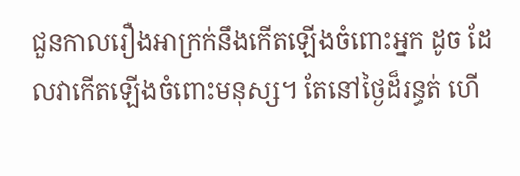ជួនកាលរឿងអាក្រក់នឹងកើតឡើងចំពោះអ្នក ដូច ដែលវាកើតឡើងចំពោះមនុស្ស។ តែនៅថ្ងៃដ៏រន្ធត់ ហើ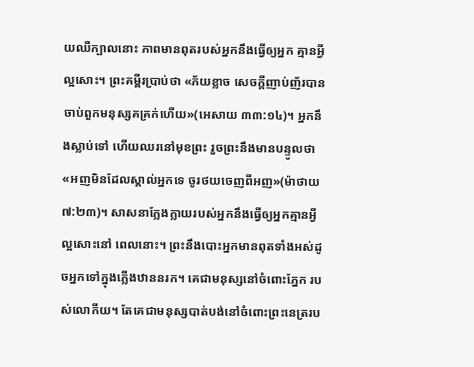យឈឺក្បាលនោះ ភាពមានពុតរបស់អ្នកនឹងធ្វើឲ្យអ្នក គ្មានអ្វីល្អសោះ។ ព្រះគម្ពីរប្រាប់ថា «ភ័យខ្លាច សេចក្តីញាប់ញ័របានចាប់ពួកមនុស្សគគ្រក់ហើយ»(អេសាយ ៣៣:១៤)។ អ្នកនឹងស្លាប់ទៅ ហើយឈរនៅមុខព្រះ រួចព្រះនឹងមានបន្ទូលថា «អញមិនដែលស្គាល់អ្នកទេ ចូរថយចេញពីអញ»(ម៉ាថាយ ៧:២៣)។ សាសនាក្លែងក្លាយរបស់អ្នកនឹងធ្វើឲ្យអ្នកគ្មានអ្វីល្អសោះនៅ ពេលនោះ។ ព្រះនឹងបោះអ្នកមានពុតទាំងអស់ដូចអ្នកទៅក្នុងភ្លើងឋាននរក។ គេជាមនុស្សនៅចំពោះភ្នែក របស់លោកីយ។ តែគេជាមនុស្សបាត់បង់នៅចំពោះព្រះនេត្ររប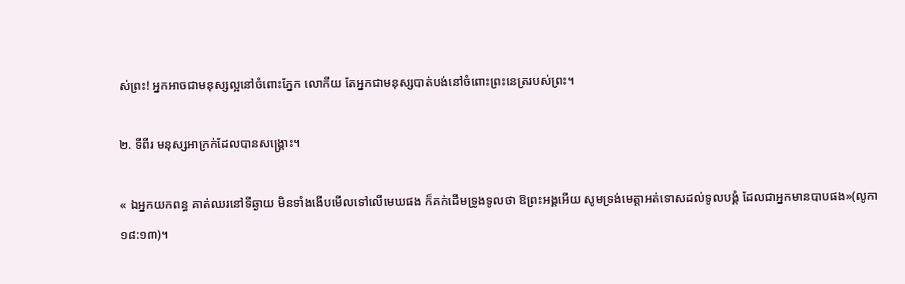ស់ព្រះ! អ្នកអាចជាមនុស្សល្អនៅចំពោះភ្នែក លោកីយ តែអ្នកជាមនុស្សបាត់បង់នៅចំពោះព្រះនេត្ររបស់ព្រះ។

២. ទីពីរ មនុស្សអាក្រក់ដែលបានសង្រ្គោះ។

« ឯអ្នកយកពន្ធ គាត់ឈរនៅទីឆ្ងាយ មិនទាំងងើបមើលទៅលើមេឃផង ក៏គក់ដើមទ្រូងទូលថា ឱព្រះអង្គអើយ សូមទ្រង់មេត្តាអត់ទោសដល់ទូលបង្គំ ដែលជាអ្នកមានបាបផង»(លូកា ១៨:១៣)។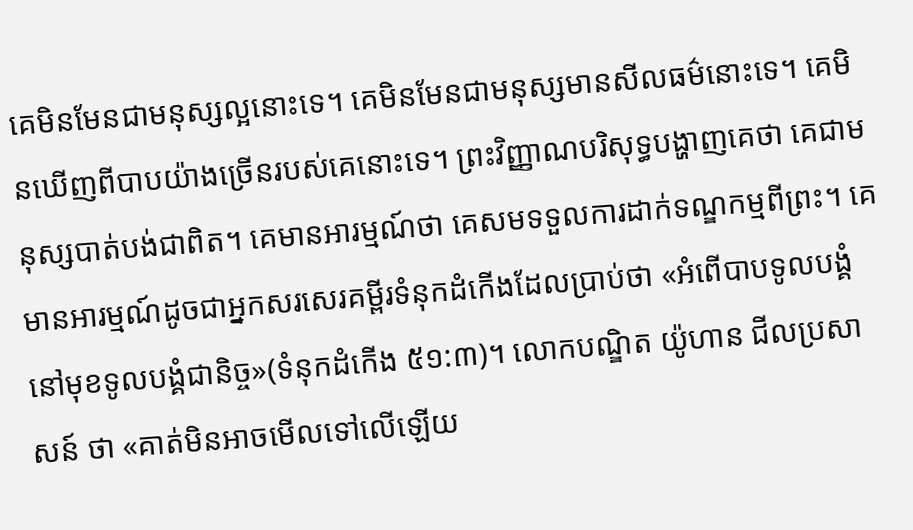គេមិនមែនជាមនុស្សល្អនោះទេ។ គេមិនមែនជាមនុស្សមានសីលធម៌នោះទេ។ គេមិនឃើញពីបាបយ៉ាងច្រើនរបស់គេនោះទេ។ ព្រះវិញ្ញាណបរិសុទ្ធបង្ហាញគេថា គេជាមនុស្សបាត់បង់ជាពិត។ គេមានអារម្មណ៍ថា គេសមទទួលការដាក់ទណ្ឌកម្មពីព្រះ។ គេមានអារម្មណ៍ដូចជាអ្នកសរសេរគម្ពីរទំនុកដំកើងដែលប្រាប់ថា «អំពើបាបទូលបង្គំនៅមុខទូលបង្គំជានិច្ច»(ទំនុកដំកើង ៥១:៣)។ លោកបណ្ឌិត យ៉ូហាន ជីលប្រសាសន៍ ថា «គាត់មិនអាចមើលទៅលើឡើយ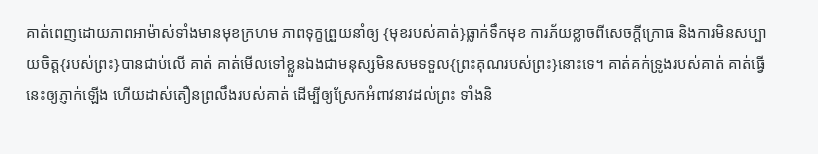គាត់ពេញដោយភាពអាម៉ាស់ទាំងមានមុខក្រហម ភាពទុក្ខព្រួយនាំឲ្យ {មុខរបស់គាត់}ធ្លាក់ទឹកមុខ ការភ័យខ្លាចពីសេចក្ដីក្រោធ និងការមិនសប្បាយចិត្ដ{របស់ព្រះ}បានជាប់លើ គាត់ គាត់មើលទៅខ្លួនឯងជាមនុស្សមិនសមទទួល{ព្រះគុណរបស់ព្រះ}នោះទេ។ គាត់គក់ទ្រូងរបស់គាត់ គាត់ធ្វើនេះឲ្យភ្ញាក់ឡើង ហើយដាស់តឿនព្រលឹងរបស់គាត់ ដើម្បីឲ្យស្រែកអំពាវនាវដល់ព្រះ ទាំងនិ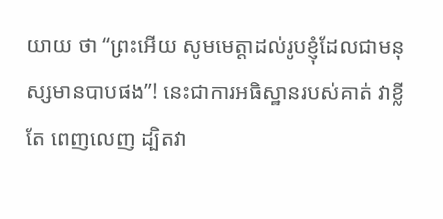យាយ ថា “ព្រះអើយ សូមមេត្ដាដល់រូបខ្ញុំដែលជាមនុស្សមានបាបផង”! នេះជាការអធិស្ឋានរបស់គាត់ វាខ្លី តែ ពេញលេញ ដ្បិតវា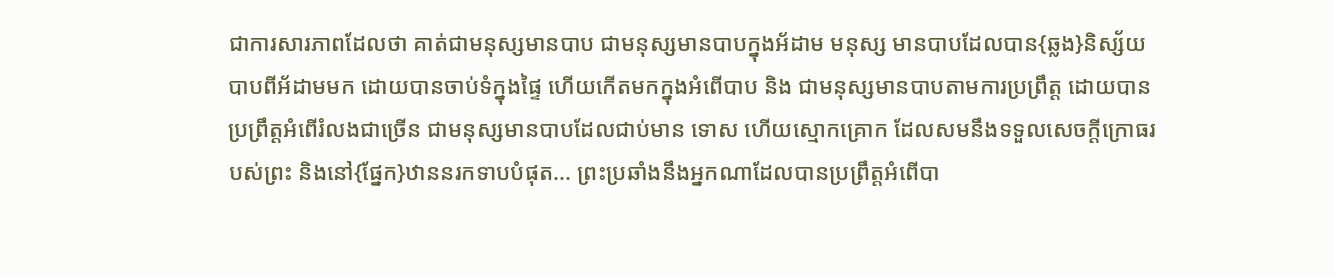ជាការសារភាពដែលថា គាត់ជាមនុស្សមានបាប ជាមនុស្សមានបាបក្នុងអ័ដាម មនុស្ស មានបាបដែលបាន{ឆ្លង}និស្ស័យបាបពីអ័ដាមមក ដោយបានចាប់ទំក្នុងផ្ទៃ ហើយកើតមកក្នុងអំពើបាប និង ជាមនុស្សមានបាបតាមការប្រព្រឹត្ដ ដោយបានប្រព្រឹត្ដអំពើរំលងជាច្រើន ជាមនុស្សមានបាបដែលជាប់មាន ទោស ហើយស្មោកគ្រោក ដែលសមនឹងទទួលសេចក្ដីក្រោធរបស់ព្រះ និងនៅ{ផ្នែក}ឋាននរកទាបបំផុត... ព្រះប្រឆាំងនឹងអ្នកណាដែលបានប្រព្រឹត្ដអំពើបា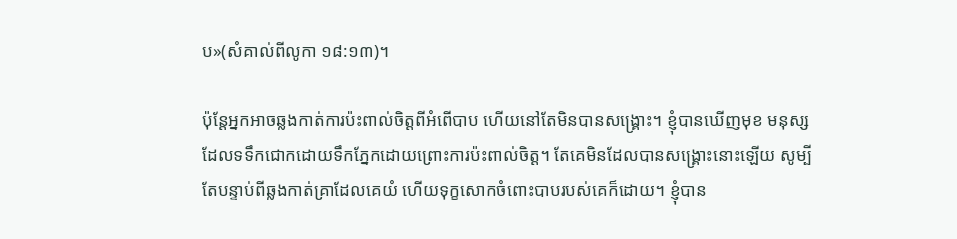ប»(សំគាល់ពីលូកា ១៨:១៣)។

ប៉ុន្ដែអ្នកអាចឆ្លងកាត់ការប៉ះពាល់ចិត្ដពីអំពើបាប ហើយនៅតែមិនបានសង្រ្គោះ។ ខ្ញុំបានឃើញមុខ មនុស្សដែលទទឹកជោកដោយទឹកភ្នែកដោយព្រោះការប៉ះពាល់ចិត្ដ។ តែគេមិនដែលបានសង្រ្គោះនោះឡើយ សូម្បីតែបន្ទាប់ពីឆ្លងកាត់គ្រាដែលគេយំ ហើយទុក្ខសោកចំពោះបាបរបស់គេក៏ដោយ។ ខ្ញុំបាន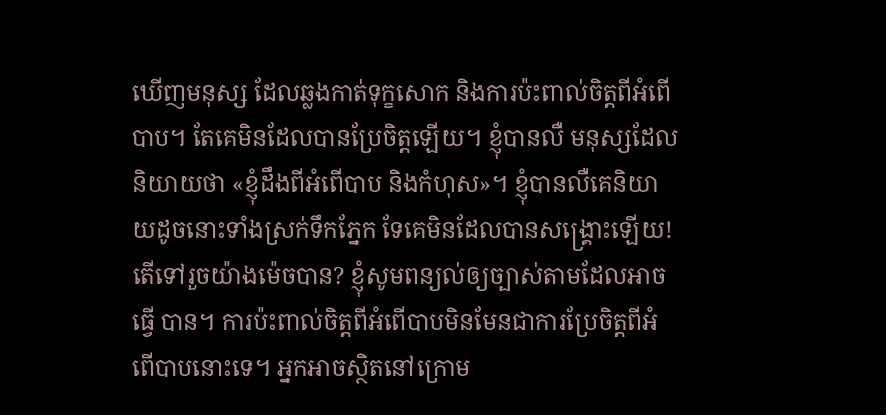ឃើញមនុស្ស ដែលឆ្លងកាត់ទុក្ខសោក និងការប៉ះពាល់ចិត្ដពីអំពើបាប។ តែគេមិនដែលបានប្រែចិត្ដឡើយ។ ខ្ញុំបានលឺ មនុស្សដែលនិយាយថា «ខ្ញុំដឹងពីអំពើបាប និងកំហុស»។ ខ្ញុំបានលឺគេនិយាយដូចនោះទាំងស្រក់ទឹកភ្នែក ទែគេមិនដែលបានសង្រ្គោះឡើយ! តើទៅរួចយ៉ាងម៉េចបាន? ខ្ញុំសូមពន្យល់ឲ្យច្បាស់តាមដែលអាចធ្វើ បាន។ ការប៉ះពាល់ចិត្ដពីអំពើបាបមិនមែនជាការប្រែចិត្ដពីអំពើបាបនោះទេ។ អ្នកអាចស្ថិតនៅក្រោម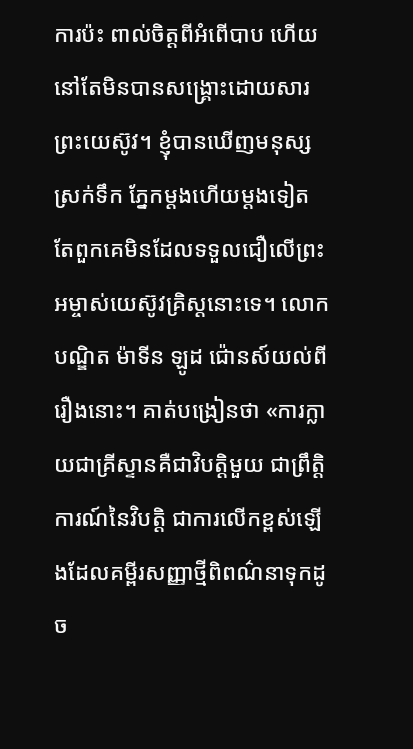ការប៉ះ ពាល់ចិត្ដពីអំពើបាប ហើយនៅតែមិនបានសង្រ្គោះដោយសារព្រះយេស៊ូវ។ ខ្ញុំបានឃើញមនុស្សស្រក់ទឹក ភ្នែកម្ដងហើយម្ដងទៀត តែពួកគេមិនដែលទទួលជឿលើព្រះអម្ចាស់យេស៊ូវគ្រិស្ដនោះទេ។ លោកបណ្ឌិត ម៉ាទីន ឡូដ ជ៉ោនស៍យល់ពីរឿងនោះ។ គាត់បង្រៀនថា «ការក្លាយជាគ្រីស្ទានគឺជាវិបត្ដិមួយ ជាព្រឹត្ដិការណ៍នៃវិបត្ដិ ជាការលើកខ្ពស់ឡើងដែលគម្ពីរសញ្ញាថ្មីពិពណ៌នាទុកដូច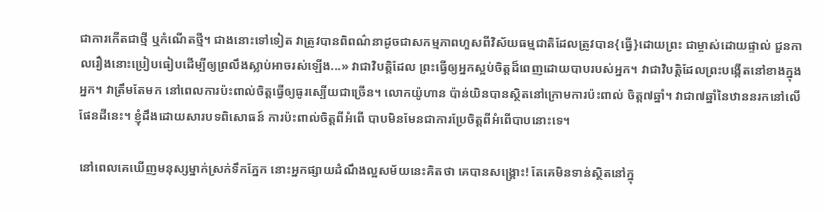ជាការកើតជាថ្មី ឬកំណើតថ្មី។ ជាងនោះទៅទៀត វាត្រូវបានពិពណ៌នាដូចជាសកម្មភាពហួសពីវិស័យធម្មជាតិដែលត្រូវបាន{ធ្វើ}ដោយព្រះ ជាម្ចាស់ដោយផ្ទាល់ ជួនកាលរឿងនោះប្រៀបធៀបដើម្បីឲ្យព្រលឹងស្លាប់អាចរស់ឡើង...» វាជាវិបត្ដិដែល ព្រះធ្វើឲ្យអ្នកស្អប់ចិត្ដដ៏ពេញដោយបាបរបស់អ្នក។ វាជាវិបត្ដិដែលព្រះបង្កើតនៅខាងក្នុងអ្នក។ វាត្រឹមតែមក នៅពេលការប៉ះពាល់ចិត្ដធ្វើឲ្យធូរស្បើយជាច្រើន។ លោកយ៉ូហាន ប៉ាន់យិនបានស្ថិតនៅក្រោមការប៉ះពាល់ ចិត្ដ៧ឆ្នាំ។ វាជា៧ឆ្នាំនៃឋាននរកនៅលើផែនដីនេះ។ ខ្ញុំដឹងដោយសារបទពិសោធន៍ ការប៉ះពាល់ចិត្ដពីអំពើ បាបមិនមែនជាការប្រែចិត្ដពីអំពើបាបនោះទេ។

នៅពេលគេឃើញមនុស្សម្នាក់ស្រក់ទឹកភ្នែក នោះអ្នកផ្សាយដំណឹងល្អសម័យនេះគិតថា គេបានសង្រ្គោះ! តែគេមិនទាន់ស្ថិតនៅក្នុ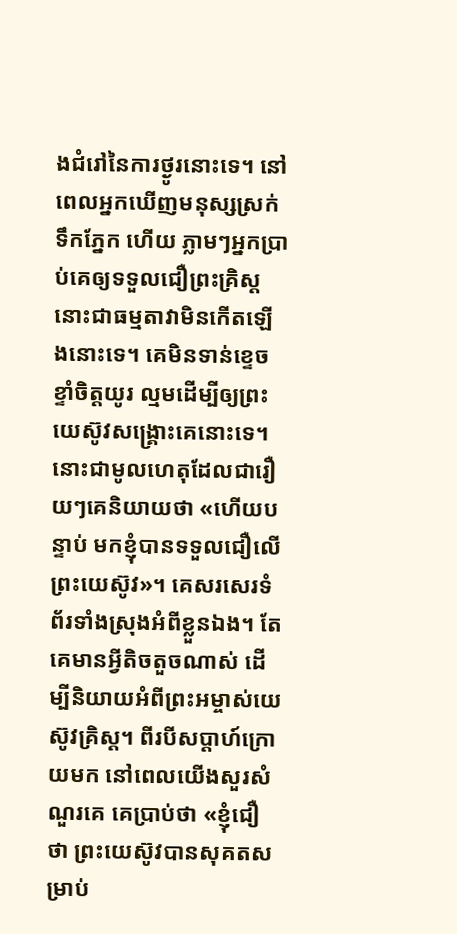ងជំរៅនៃការថ្ងូរនោះទេ។ នៅពេលអ្នកឃើញមនុស្សស្រក់ទឹកភ្នែក ហើយ ភ្លាមៗអ្នកប្រាប់គេឲ្យទទួលជឿព្រះគ្រិស្ដ នោះជាធម្មតាវាមិនកើតឡើងនោះទេ។ គេមិនទាន់ខ្ទេចខ្ទាំចិត្ដយូរ ល្មមដើម្បីឲ្យព្រះយេស៊ូវសង្រ្គោះគេនោះទេ។ នោះជាមូលហេតុដែលជារឿយៗគេនិយាយថា «ហើយបន្ទាប់ មកខ្ញុំបានទទួលជឿលើព្រះយេស៊ូវ»។ គេសរសេរទំព័រទាំងស្រុងអំពីខ្លួនឯង។ តែគេមានអ្វីតិចតួចណាស់ ដើម្បីនិយាយអំពីព្រះអម្ចាស់យេស៊ូវគ្រិស្ដ។ ពីរបីសប្ដាហ៍ក្រោយមក នៅពេលយើងសួរសំណួរគេ គេប្រាប់ថា «ខ្ញុំជឿថា ព្រះយេស៊ូវបានសុគតសម្រាប់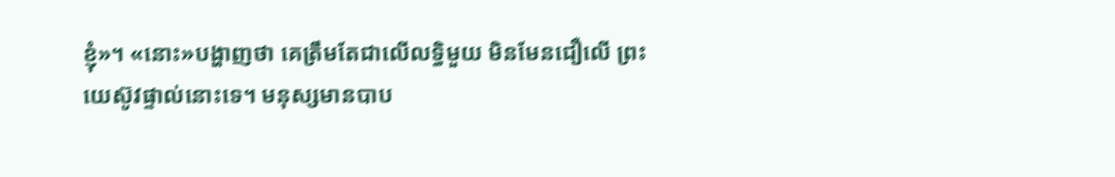ខ្ញុំ»។ «នោះ»បង្ហាញថា គេត្រឹមតែជាលើលទ្ធិមួយ មិនមែនជឿលើ ព្រះយេស៊ូវផ្ទាល់នោះទេ។ មនុស្សមានបាប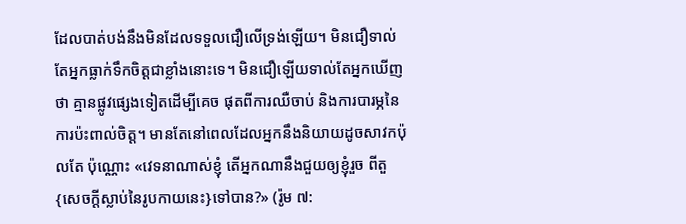ដែលបាត់បង់នឹងមិនដែលទទួលជឿលើទ្រង់ឡើយ។ មិនជឿទាល់តែអ្នកធ្លាក់ទឹកចិត្ដជាខ្លាំងនោះទេ។ មិនជឿឡើយទាល់តែអ្នកឃើញថា គ្មានផ្លូវផ្សេងទៀតដើម្បីគេច ផុតពីការឈឺចាប់ និងការបារម្ភនៃការប៉ះពាល់ចិត្ដ។ មានតែនៅពេលដែលអ្នកនឹងនិយាយដូចសាវកប៉ុលតែ ប៉ុណ្ណោះ «វេទនាណាស់ខ្ញុំ តើអ្នកណានឹងជួយឲ្យខ្ញុំរួច ពីតួ{សេចក្តីស្លាប់នៃរូបកាយនេះ}ទៅបាន?» (រ៉ូម ៧: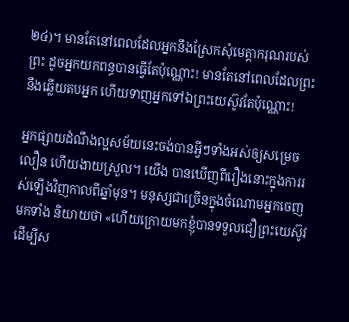២៤)។ មានតែនៅពេលដែលអ្នកនឹងស្រែកសុំមេត្ដាករុណរបស់ព្រះ ដូចអ្នកយកពន្ធបានធ្វើតែប៉ុណ្ណោះ! មានតែនៅពេលដែលព្រះនឹងឆ្លើយតបអ្នក ហើយទាញអ្នកទៅឯព្រះយេស៊ូវតែប៉ុណ្ណោះ!

អ្នកផ្សាយដំណឹងល្អសម័យនេះចង់បានអ្វីៗទាំងអស់ឲ្យសម្រេចលឿន ហើយងាយស្រួល។ យើង បានឃើញពីរឿងនោះក្នុងការរស់ឡើងវិញកាលពីឆ្នាំមុន។ មនុស្សជាច្រើនក្នុងចំណោមអ្នកចេញមកទាំង និយាយថា «ហើយក្រោយមកខ្ញុំបានទទួលជឿព្រះយេស៊ូវដើម្បីស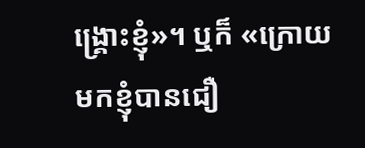ង្រ្គោះខ្ញុំ»។ ឬក៏ «ក្រោយមកខ្ញុំបានជឿ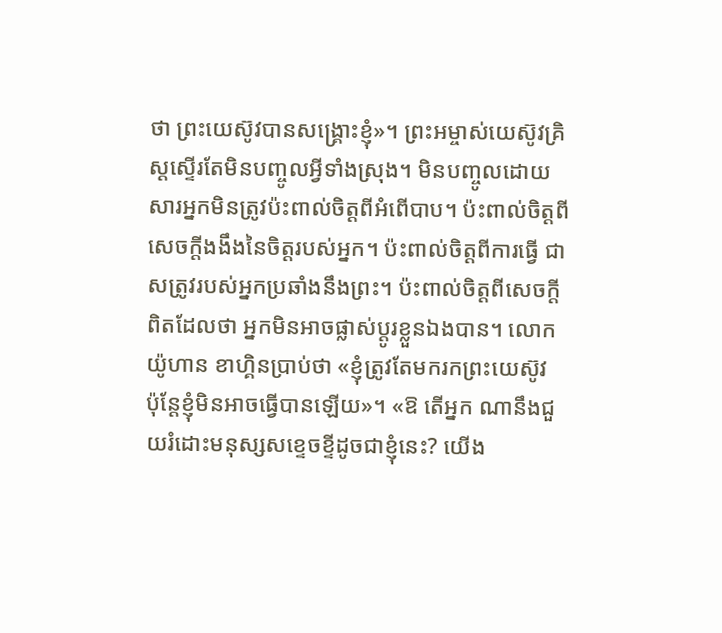ថា ព្រះយេស៊ូវបានសង្រ្គោះខ្ញុំ»។ ព្រះអម្ចាស់យេស៊ូវគ្រិស្ដស្ទើរតែមិនបញ្ចូលអ្វីទាំងស្រុង។ មិនបញ្ចូលដោយសារអ្នកមិនត្រូវប៉ះពាល់ចិត្ដពីអំពើបាប។ ប៉ះពាល់ចិត្ដពីសេចក្ដីងងឹងនៃចិត្ដរបស់អ្នក។ ប៉ះពាល់ចិត្ដពីការធ្វើ ជាសត្រូវរបស់អ្នកប្រឆាំងនឹងព្រះ។ ប៉ះពាល់ចិត្ដពីសេចក្ដីពិតដែលថា អ្នកមិនអាចផ្លាស់ប្ដូរខ្លួនឯងបាន។ លោកយ៉ូហាន ខាហ្គិនប្រាប់ថា «ខ្ញុំត្រូវតែមករកព្រះយេស៊ូវ ប៉ុន្ដែខ្ញុំមិនអាចធ្វើបានឡើយ»។ «ឱ តើអ្នក ណានឹងជួយរំដោះមនុស្សសខ្ទេចខ្ទីដូចជាខ្ញុំនេះ? យើង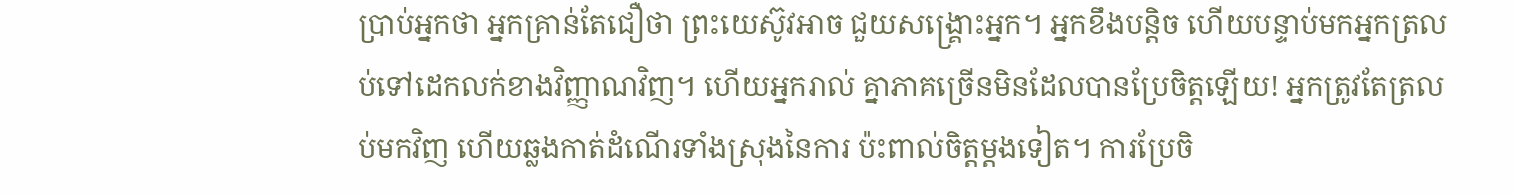ប្រាប់អ្នកថា អ្នកគ្រាន់តែជឿថា ព្រះយេស៊ូវអាច ជួយសង្រ្គោះអ្នក។ អ្នកខឹងបន្ដិច ហើយបន្ទាប់មកអ្នកត្រលប់ទៅដេកលក់ខាងវិញ្ញាណវិញ។ ហើយអ្នករាល់ គ្នាភាគច្រើនមិនដែលបានប្រែចិត្ដឡើយ! អ្នកត្រូវតែត្រលប់មកវិញ ហើយឆ្លងកាត់ដំណើរទាំងស្រុងនៃការ ប៉ះពាល់ចិត្ដម្ដងទៀត។ ការប្រែចិ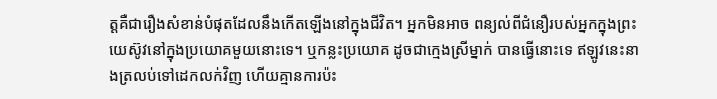ត្ដគឺជារឿងសំខាន់បំផុតដែលនឹងកើតឡើងនៅក្នុងជីវិត។ អ្នកមិនអាច ពន្យល់ពីជំនឿរបស់អ្នកក្នុងព្រះយេស៊ូវនៅក្នុងប្រយោគមួយនោះទេ។ ឬកន្លះប្រយោគ ដូចជាក្មេងស្រីម្នាក់ បានធ្វើនោះទេ ឥឡូវនេះនាងត្រលប់ទៅដេកលក់វិញ ហើយគ្មានការប៉ះ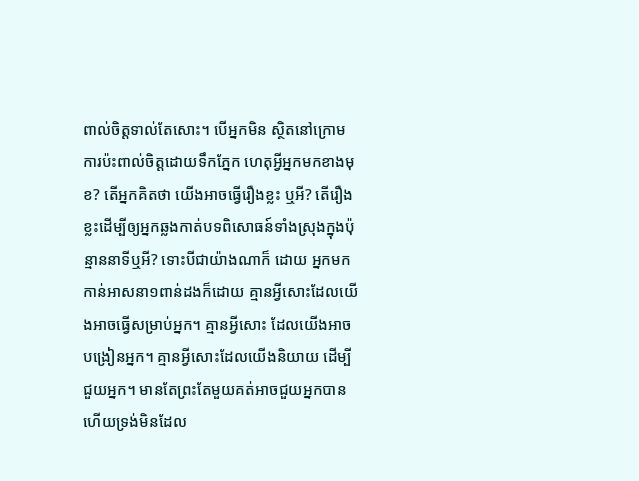ពាល់ចិត្ដទាល់តែសោះ។ បើអ្នកមិន ស្ថិតនៅក្រោមការប៉ះពាល់ចិត្ដដោយទឹកភ្នែក ហេតុអ្វីអ្នកមកខាងមុខ? តើអ្នកគិតថា យើងអាចធ្វើរឿងខ្លះ ឬអី? តើរឿងខ្លះដើម្បីឲ្យអ្នកឆ្លងកាត់បទពិសោធន៍ទាំងស្រុងក្នុងប៉ុន្មាននាទីឬអី? ទោះបីជាយ៉ាងណាក៏ ដោយ អ្នកមកកាន់អាសនា១ពាន់ដងក៏ដោយ គ្មានអ្វីសោះដែលយើងអាចធ្វើសម្រាប់អ្នក។ គ្មានអ្វីសោះ ដែលយើងអាចបង្រៀនអ្នក។ គ្មានអ្វីសោះដែលយើងនិយាយ ដើម្បីជួយអ្នក។ មានតែព្រះតែមួយគត់អាចជួយអ្នកបាន ហើយទ្រង់មិនដែល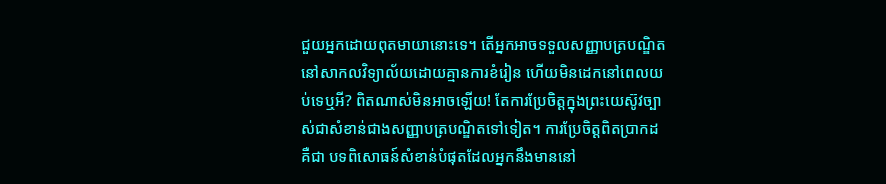ជួយអ្នកដោយពុតមាយានោះទេ។ តើអ្នកអាចទទួលសញ្ញាបត្របណ្ឌិតនៅសាកលវិទ្យាល័យដោយគ្មានការខំរៀន ហើយមិនដេកនៅពេលយប់ទេឬអី? ពិតណាស់មិនអាចឡើយ! តែការប្រែចិត្ដក្នុងព្រះយេស៊ូវច្បាស់ជាសំខាន់ជាងសញ្ញាបត្របណ្ឌិតទៅទៀត។ ការប្រែចិត្ដពិតប្រាកដគឺជា បទពិសោធន៍សំខាន់បំផុតដែលអ្នកនឹងមាននៅ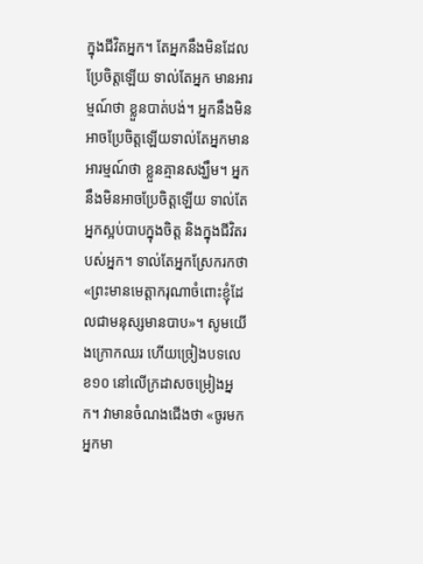ក្នុងជីវិតអ្នក។ តែអ្នកនឹងមិនដែលប្រែចិត្ដឡើយ ទាល់តែអ្នក មានអារម្មណ៍ថា ខ្លួនបាត់បង់។ អ្នកនឹងមិនអាចប្រែចិត្ដឡើយទាល់តែអ្នកមានអារម្មណ៍ថា ខ្លួនគ្មានសង្ឃឹម។ អ្នកនឹងមិនអាចប្រែចិត្ដឡើយ ទាល់តែអ្នកស្អប់បាបក្នុងចិត្ដ និងក្នុងជីវិតរបស់អ្នក។ ទាល់តែអ្នកស្រែករកថា «ព្រះមានមេត្ដាករុណាចំពោះខ្ញុំដែលជាមនុស្សមានបាប»។ សូមយើងក្រោកឈរ ហើយច្រៀងបទលេខ១០ នៅលើក្រដាសចម្រៀងអ្នក។ វាមានចំណងជើងថា «ចូរមក អ្នកមា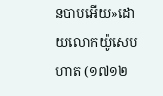នបាបអើយ»ដោយលោកយ៉ូសេប ហាត (១៧១២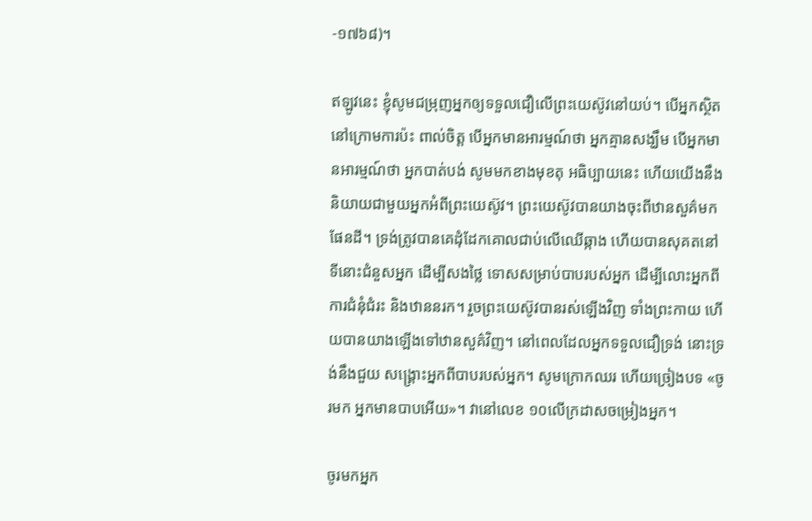-១៧៦៨)។

ឥឡូវនេះ ខ្ញុំសូមជម្រុញអ្នកឲ្យទទួលជឿលើព្រះយេស៊ូវនៅយប់។ បើអ្នកស្ថិតនៅក្រោមការប៉ះ ពាល់ចិត្ដ បើអ្នកមានអារម្មណ៍ថា អ្នកគ្មានសង្ឃឹម បើអ្នកមានអារម្មណ៍ថា អ្នកបាត់បង់ សូមមកខាងមុខតុ អធិប្បាយនេះ ហើយយើងនឹងនិយាយជាមួយអ្នកអំពីព្រះយេស៊ូវ។ ព្រះយេស៊ូវបានយាងចុះពីឋានសួគ៌មក ផែនដី។ ទ្រង់ត្រូវបានគេដុំដែកគោលជាប់លើឈើឆ្កាង ហើយបានសុគតនៅទីនោះជំនួសអ្នក ដើម្បីសងថ្លៃ ទោសសម្រាប់បាបរបស់អ្នក ដើម្បីលោះអ្នកពីការជំនុំជំរះ និងឋាននរក។ រួចព្រះយេស៊ូវបានរស់ឡើងវិញ ទាំងព្រះកាយ ហើយបានយាងឡើងទៅឋានសួគ៌វិញ។ នៅពេលដែលអ្នកទទួលជឿទ្រង់ នោះទ្រង់នឹងជួយ សង្រ្គោះអ្នកពីបាបរបស់អ្នក។ សូមក្រោកឈរ ហើយច្រៀងបទ «ចូរមក អ្នកមានបាបអើយ»។ វានៅលេខ ១០លើក្រដាសចម្រៀងអ្នក។

ចូរមកអ្នក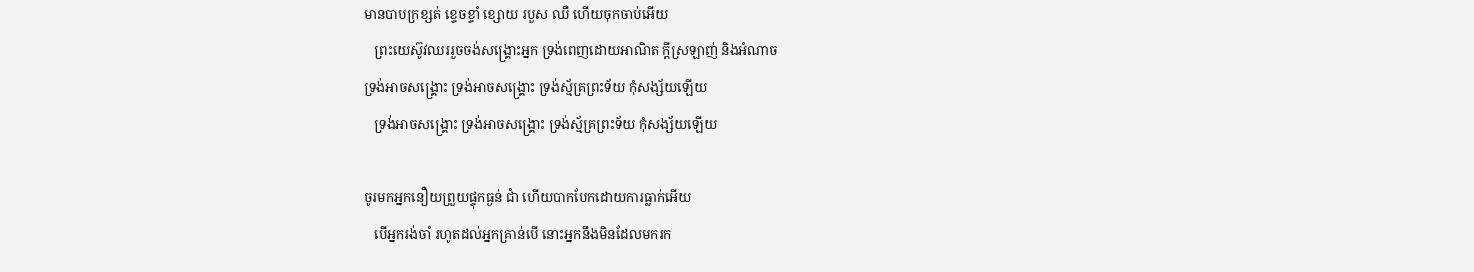មានបាបក្រខ្សត់ ខ្ទេចខ្ទាំ ខ្សោយ របួស ឈឺ ហើយចុកចាប់អើយ
   ព្រះយេស៊ូវឈររួចចង់សង្រ្គោះអ្នក ទ្រង់ពេញដោយអាណិត ក្ដីស្រឡាញ់ និងអំណាច
ទ្រង់អាចសង្រ្គោះ ទ្រង់អាចសង្រ្គោះ ទ្រង់ស្ម័គ្រព្រះទ័យ កុំសង្ស័យឡើយ
   ទ្រង់អាចសង្រ្គោះ ទ្រង់អាចសង្រ្គោះ ទ្រង់ស្ម័គ្រព្រះទ័យ កុំសង្ស័យឡើយ

ចូរមកអ្នកនឿយព្រួយផ្ទុកធ្ងន់ ជាំ ហើយបាកបែកដោយការធ្លាក់អើយ
   បើអ្នករង់ចាំ រហូតដល់អ្នកគ្រាន់បើ នោះអ្នកនឹងមិនដែលមករក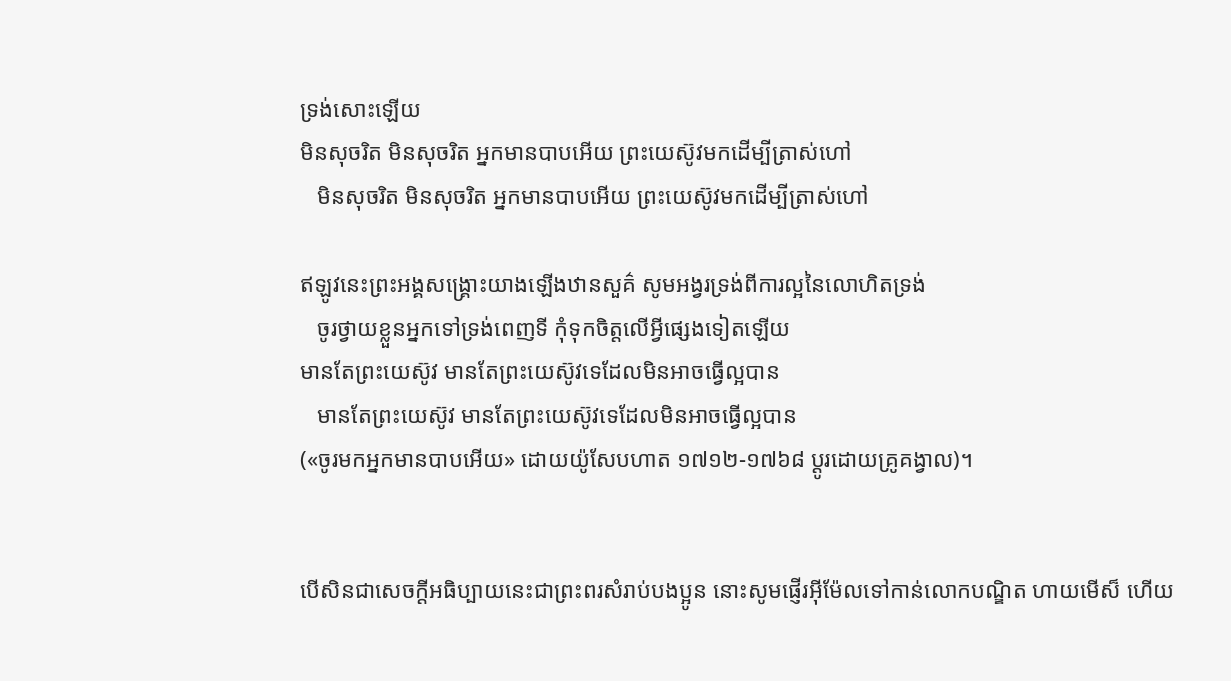ទ្រង់សោះឡើយ
មិនសុចរិត មិនសុចរិត អ្នកមានបាបអើយ ព្រះយេស៊ូវមកដើម្បីត្រាស់ហៅ
   មិនសុចរិត មិនសុចរិត អ្នកមានបាបអើយ ព្រះយេស៊ូវមកដើម្បីត្រាស់ហៅ

ឥឡូវនេះព្រះអង្គសង្រ្គោះយាងឡើងឋានសួគ៌ សូមអង្វរទ្រង់ពីការល្អនៃលោហិតទ្រង់
   ចូរថ្វាយខ្លួនអ្នកទៅទ្រង់ពេញទី កុំទុកចិត្ដលើអ្វីផ្សេងទៀតឡើយ
មានតែព្រះយេស៊ូវ មានតែព្រះយេស៊ូវទេដែលមិនអាចធ្វើល្អបាន
   មានតែព្រះយេស៊ូវ មានតែព្រះយេស៊ូវទេដែលមិនអាចធ្វើល្អបាន
(«ចូរមកអ្នកមានបាបអើយ» ដោយយ៉ូសែបហាត ១៧១២-១៧៦៨ ប្ដូរដោយគ្រូគង្វាល)។


បើសិនជាសេចក្ដីអធិប្បាយនេះជាព្រះពរសំរាប់បងប្អូន នោះសូមផ្ញើរអ៊ីម៉ែលទៅកាន់លោកបណ្ឌិត ហាយមើស៏ ហើយ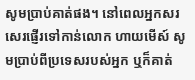សូមប្រាប់គាត់ផង។ នៅពេលអ្នកសរសេរផ្ញើរទៅកាន់លោក ហាយមើស៍ សូមប្រាប់ពីប្រទេសរបស់អ្នក ឬក៏គាត់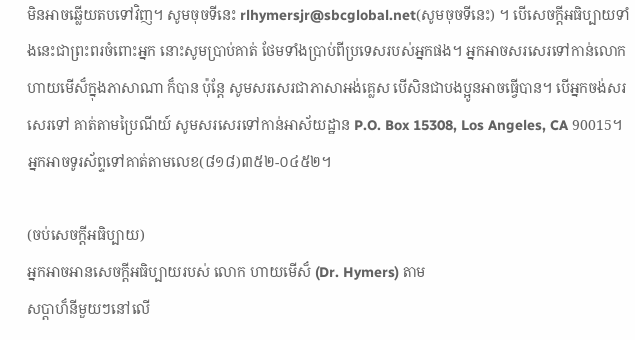មិនអាចឆ្លើយតបទៅវិញ។ សូមចុចទីនេះ rlhymersjr@sbcglobal.net(សូមចុចទីនេះ) ។ បើសេចក្ដីអធិប្បាយទាំងនេះជាព្រះពរចំពោះអ្នក នោះសូមប្រាប់គាត់ ថែមទាំងប្រាប់ពីប្រទេសរបស់អ្នកផង។ អ្នកអាចសរសេរទៅកាន់លោក ហាយមើស៏ក្នុងភាសាណា ក៏បាន ប៉ុន្ដែ សូមសរសេរជាភាសាអង់គ្លេស បើសិនជាបងប្អូនអាចធ្វើបាន។ បើអ្នកចង់សរសេរទៅ គាត់តាមប្រៃណីយ៍ សូមសរសេរទៅកាន់អាស័យដ្ឋាន P.O. Box 15308, Los Angeles, CA 90015។ អ្នកអាចទូរស័ព្ទទៅគាត់តាមលេខ(៨១៨)៣៥២-០៤៥២។

(ចប់សេចក្ដីអធិប្បាយ)
អ្នកអាចអានសេចក្ដីអធិប្បាយរបស់ លោក ហាយមើស៏ (Dr. Hymers) តាម
សប្ដាហ៏នីមួយៗនៅលើ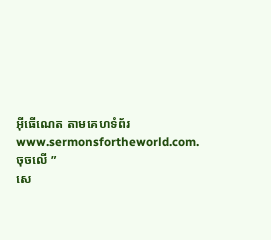អ៊ីធើណេត តាមគេហទំព័រ
www.sermonsfortheworld.com. ចុចលើ ”
សេ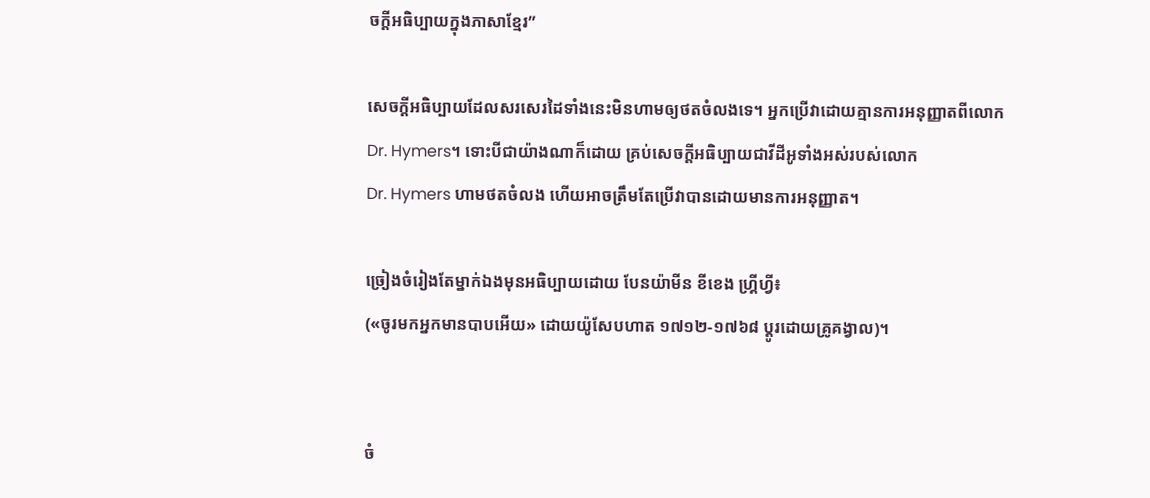ចក្ដីអធិប្បាយក្នុងភាសាខ្មែរ”

សេចក្ដីអធិប្បាយដែលសរសេរដៃទាំងនេះមិនហាមឲ្យថតចំលងទេ។ អ្នកប្រើវាដោយគ្មានការអនុញ្ញាតពីលោក
Dr. Hymers។ ទោះបីជាយ៉ាងណាក៏ដោយ គ្រប់សេចក្ដីអធិប្បាយជាវីដីអូទាំងអស់របស់លោក
Dr. Hymers ហាមថតចំលង ហើយអាចត្រឹមតែប្រើវាបានដោយមានការអនុញ្ញាត។

ច្រៀងចំរៀងតែម្នាក់ឯងមុនអធិប្បាយដោយ បែនយ៉ាមីន ខីខេង ហ្គ្រីហ្វី៖
(«ចូរមកអ្នកមានបាបអើយ» ដោយយ៉ូសែបហាត ១៧១២-១៧៦៨ ប្ដូរដោយគ្រូគង្វាល)។


ចំ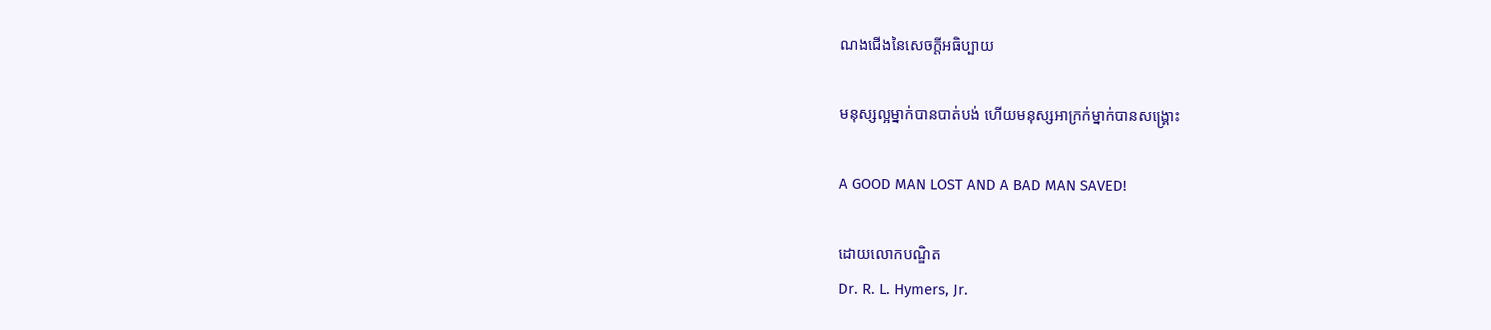ណងជើងនៃសេចក្ដីអធិប្បាយ

មនុស្សល្អម្នាក់បានបាត់បង់ ហើយមនុស្សអាក្រក់ម្នាក់បានសង្រ្គោះ

A GOOD MAN LOST AND A BAD MAN SAVED!

ដោយលោកបណ្ឌិត
Dr. R. L. Hymers, Jr.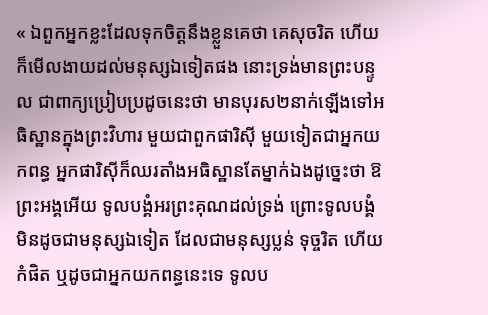« ឯពួកអ្នកខ្លះដែលទុកចិត្តនឹងខ្លួនគេថា គេសុចរិត ហើយក៏មើលងាយដល់មនុស្សឯទៀតផង នោះទ្រង់មានព្រះបន្ទូល ជាពាក្យប្រៀបប្រដូចនេះថា មានបុរស២នាក់ឡើងទៅអធិស្ឋានក្នុងព្រះវិហារ មួយជាពួកផារិស៊ី មួយទៀតជាអ្នកយកពន្ធ អ្នកផារិស៊ីក៏ឈរតាំងអធិស្ឋានតែម្នាក់ឯងដូច្នេះថា ឱព្រះអង្គអើយ ទូលបង្គំអរព្រះគុណដល់ទ្រង់ ព្រោះទូលបង្គំមិនដូចជាមនុស្សឯទៀត ដែលជាមនុស្សប្លន់ ទុច្ចរិត ហើយកំផិត ឬដូចជាអ្នកយកពន្ធនេះទេ ទូលប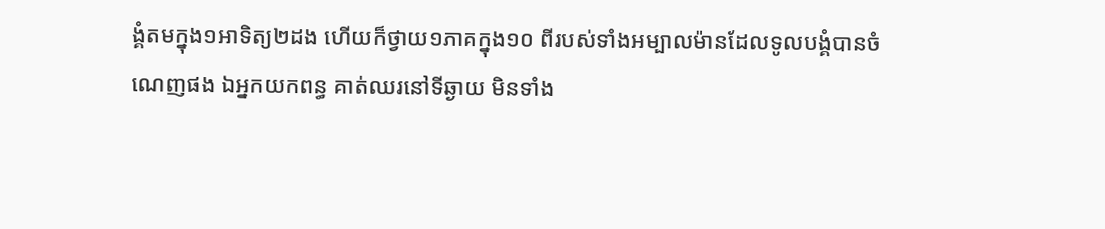ង្គំតមក្នុង១អាទិត្យ២ដង ហើយក៏ថ្វាយ១ភាគក្នុង១០ ពីរបស់ទាំងអម្បាលម៉ានដែលទូលបង្គំបានចំណេញផង ឯអ្នកយកពន្ធ គាត់ឈរនៅទីឆ្ងាយ មិនទាំង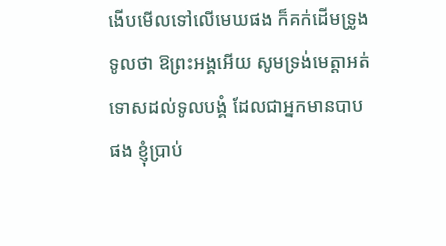ងើបមើលទៅលើមេឃផង ក៏គក់ដើមទ្រូងទូលថា ឱព្រះអង្គអើយ សូមទ្រង់មេត្តាអត់ទោសដល់ទូលបង្គំ ដែលជាអ្នកមានបាបផង ខ្ញុំប្រាប់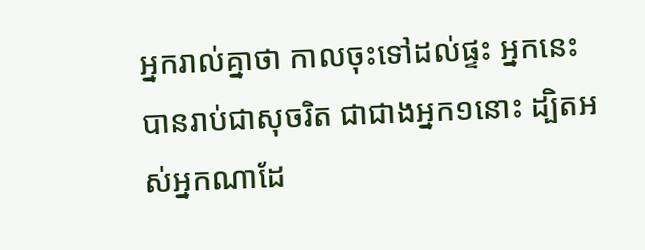អ្នករាល់គ្នាថា កាលចុះទៅដល់ផ្ទះ អ្នកនេះបានរាប់ជាសុចរិត ជាជាងអ្នក១នោះ ដ្បិតអស់អ្នកណាដែ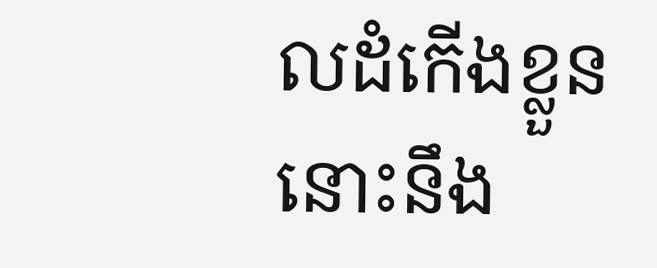លដំកើងខ្លួន នោះនឹង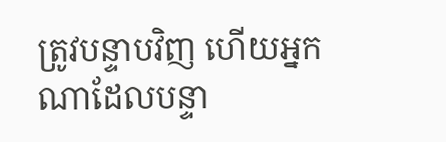ត្រូវបន្ទាបវិញ ហើយអ្នកណាដែលបន្ទា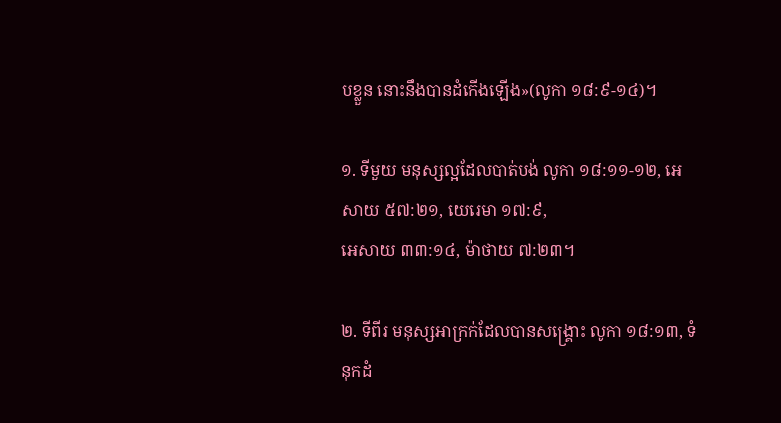បខ្លួន នោះនឹងបានដំកើងឡើង»(លូកា ១៨:៩-១៤)។

១. ទីមួយ មនុស្សល្អដែលបាត់បង់ លូកា ១៨:១១-១២, អេសាយ ៥៧:២១, យេរេមា ១៧:៩,
អេសាយ ៣៣:១៤, ម៉ាថាយ ៧:២៣។

២. ទីពីរ មនុស្សអាក្រក់ដែលបានសង្រ្គោះ លូកា ១៨:១៣, ទំនុកដំ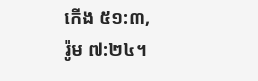កើង ៥១:៣,
រ៉ូម ៧:២៤។